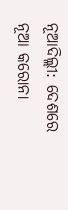ନୂଆଦିଲ୍ଲୀ: ଦେଶରେ ନୂଆ କରୋନା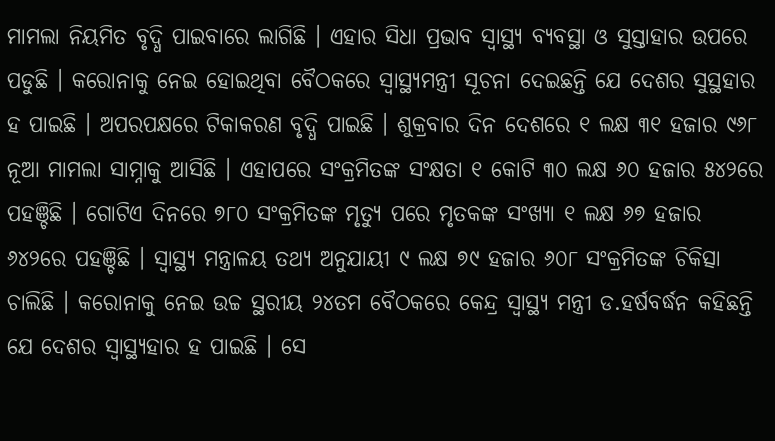ମାମଲା ନିୟମିତ ବୃଦ୍ଧି ପାଇବାରେ ଲାଗିଛି । ଏହାର ସିଧା ପ୍ରଭାବ ସ୍ୱାସ୍ଥ୍ୟ ବ୍ୟବସ୍ଥା ଓ ସୁସ୍ତାହାର ଉପରେ ପଡୁଛି । କରୋନାକୁ ନେଇ ହୋଇଥିବା ବୈଠକରେ ସ୍ୱାସ୍ଥ୍ୟମନ୍ତ୍ରୀ ସୂଚନା ଦେଇଛନ୍ତି ଯେ ଦେଶର ସୁସ୍ଥହାର ହ ପାଇଛି । ଅପରପକ୍ଷରେ ଟିକାକରଣ ବୃଦ୍ଧି ପାଇଛି । ଶୁକ୍ରବାର ଦିନ ଦେଶରେ ୧ ଲକ୍ଷ ୩୧ ହଜାର ୯୬୮ ନୂଆ ମାମଲା ସାମ୍ନାକୁ ଆସିଛି । ଏହାପରେ ସଂକ୍ରମିତଙ୍କ ସଂକ୍ଷତା ୧ କୋଟି ୩୦ ଲକ୍ଷ ୬୦ ହଜାର ୫୪୨ରେ ପହଞ୍ଚିଛି । ଗୋଟିଏ ଦିନରେ ୭୮୦ ସଂକ୍ରମିତଙ୍କ ମୃତ୍ୟୁ ପରେ ମୃତକଙ୍କ ସଂଖ୍ୟା ୧ ଲକ୍ଷ ୬୭ ହଜାର ୬୪୨ରେ ପହଞ୍ଚିଛି । ସ୍ୱାସ୍ଥ୍ୟ ମନ୍ତ୍ରାଳୟ ତଥ୍ୟ ଅନୁଯାୟୀ ୯ ଲକ୍ଷ ୭୯ ହଜାର ୬୦୮ ସଂକ୍ରମିତଙ୍କ ଚିକିତ୍ସା ଚାଲିଛି । କରୋନାକୁ ନେଇ ଉଚ୍ଚ ସ୍ଥରୀୟ ୨୪ତମ ବୈଠକରେ କେନ୍ଦ୍ର ସ୍ୱାସ୍ଥ୍ୟ ମନ୍ତ୍ରୀ ଡ.ହର୍ଷବର୍ଦ୍ଧନ କହିଛନ୍ତି ଯେ ଦେଶର ସ୍ୱାସ୍ଥ୍ୟହାର ହ ପାଇଛି । ସେ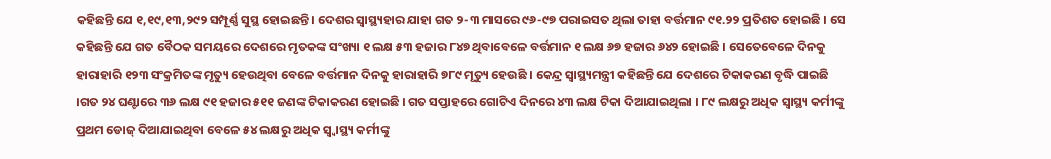କହିଛନ୍ତି ଯେ ୧,୧୯,୧୩,୨୯୨ ସମ୍ପୂର୍ଣ୍ଣ ସୁସ୍ଥ ହୋଇଛନ୍ତି । ଦେଶର ସ୍ୱାସ୍ଥ୍ୟହାର ଯାହା ଗତ ୨-୩ ମାସରେ ୯୬-୯୭ ପରାଇସତ ଥିଲା ତାହା ବର୍ତ୍ତମାନ ୯୧.୨୨ ପ୍ରତିଶତ ହୋଇଛି । ସେ କହିଛନ୍ତି ଯେ ଗତ ବୈଠକ ସମୟରେ ଦେଶରେ ମୃତକଙ୍କ ସଂଖ୍ୟା ୧ ଲକ୍ଷ ୫୩ ହଜାର ୮୪୭ ଥିବାବେଳେ ବର୍ତ୍ତମାନ ୧ ଲକ୍ଷ ୬୭ ହଜାର ୬୪୨ ହୋଇଛି । ସେତେବେଳେ ଦିନକୁ ହାରାହାରି ୧୨୩ ସଂକ୍ରମିତଙ୍କ ମୃତ୍ୟୁ ହେଉଥିବା ବେଳେ ବର୍ତ୍ତମାନ ଦିନକୁ ହାରାହାରି ୭୮୯ ମୃତ୍ୟୁ ହେଉଛି । କେନ୍ଦ୍ର ସ୍ୱାସ୍ଥ୍ୟମନ୍ତ୍ରୀ କହିଛନ୍ତି ଯେ ଦେଶରେ ଟିକାକରଣ ବୃଦ୍ଧି ପାଇଛି ।ଗତ ୨୪ ଘଣ୍ଟାରେ ୩୬ ଲକ୍ଷ ୯୧ ହଜାର ୫୧୧ ଜଣଙ୍କ ଟିକାକରଣ ହୋଇଛି । ଗତ ସପ୍ତାହରେ ଗୋଟିଏ ଦିନରେ ୪୩ ଲକ୍ଷ ଟିକା ଦିଆଯାଇଥିଲା । ୮୯ ଲକ୍ଷରୁ ଅଧିକ ସ୍ୱାସ୍ଥ୍ୟ କର୍ମୀଙ୍କୁ ପ୍ରଥମ ଡୋଜ୍ ଦିଆଯାଇଥିବା ବେଳେ ୫୪ ଲକ୍ଷରୁ ଅଧିକ ସ୍ୱ୍ୱାସ୍ଥ୍ୟ କର୍ମୀଙ୍କୁ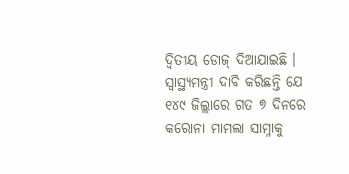ଦ୍ୱିତୀୟ ଡୋଜ୍ ଦିଆଯାଇଛି । ସ୍ୱାସ୍ଥ୍ୟମନ୍ତ୍ରୀ ଦାବି କରିଛନ୍ତି ଯେ ୧୪୯ ଜିଲ୍ଲାରେ ଗତ ୭ ଦିନରେ କରୋନା ମାମଲା ସାମ୍ନାକୁ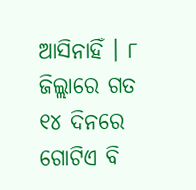ଆସିନାହିଁ । ୮ ଜିଲ୍ଲାରେ ଗତ ୧୪ ଦିନରେ ଗୋଟିଏ ବି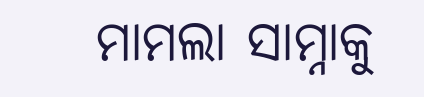ମାମଲା ସାମ୍ନାକୁ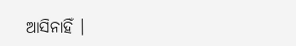ଆସିନାହିଁ ।